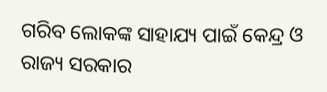ଗରିବ ଲୋକଙ୍କ ସାହାଯ୍ୟ ପାଇଁ କେନ୍ଦ୍ର ଓ ରାଜ୍ୟ ସରକାର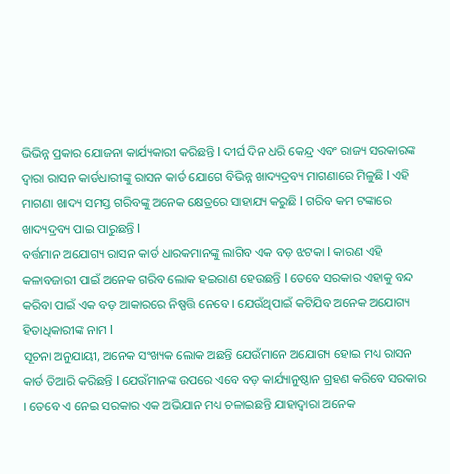ଭିଭିନ୍ନ ପ୍ରକାର ଯୋଜନା କାର୍ଯ୍ୟକାରୀ କରିଛନ୍ତି l ଦୀର୍ଘ ଦିନ ଧରି କେନ୍ଦ୍ର ଏବଂ ରାଜ୍ୟ ସରକାରଙ୍କ ଦ୍ୱାରା ରାସନ କାର୍ଡଧାରୀଙ୍କୁ ରାସନ କାର୍ଡ ଯୋଗେ ବିଭିନ୍ନ ଖାଦ୍ୟଦ୍ରବ୍ୟ ମାଗଣାରେ ମିଳୁଛି l ଏହି ମାଗଣା ଖାଦ୍ୟ ସମସ୍ତ ଗରିବଙ୍କୁ ଅନେକ କ୍ଷେତ୍ରରେ ସାହାଯ୍ୟ କରୁଛି l ଗରିବ କମ ଟଙ୍କାରେ ଖାଦ୍ୟଦ୍ରବ୍ୟ ପାଇ ପାରୁଛନ୍ତି l
ବର୍ତ୍ତମାନ ଅଯୋଗ୍ୟ ରାସନ କାର୍ଡ ଧାରକମାନଙ୍କୁ ଲାଗିବ ଏକ ବଡ଼ ଝଟକା l କାରଣ ଏହି କଳାବଜାରୀ ପାଇଁ ଅନେକ ଗରିବ ଲୋକ ହଇରାଣ ହେଉଛନ୍ତି l ତେବେ ସରକାର ଏହାକୁ ବନ୍ଦ କରିବା ପାଇଁ ଏକ ବଡ଼ ଆକାରରେ ନିଷ୍ପତ୍ତି ନେବେ । ଯେଉଁଥିପାଇଁ କଟିଯିବ ଅନେକ ଅଯୋଗ୍ୟ ହିତାଧିକାରୀଙ୍କ ନାମ l
ସୂଚନା ଅନୁଯାୟୀ, ଅନେକ ସଂଖ୍ୟକ ଲୋକ ଅଛନ୍ତି ଯେଉଁମାନେ ଅଯୋଗ୍ୟ ହୋଇ ମଧ୍ୟ ରାସନ କାର୍ଡ ତିଆରି କରିଛନ୍ତି l ଯେଉଁମାନଙ୍କ ଉପରେ ଏବେ ବଡ଼ କାର୍ଯ୍ୟାନୁଷ୍ଠାନ ଗ୍ରହଣ କରିବେ ସରକାର । ତେବେ ଏ ନେଇ ସରକାର ଏକ ଅଭିଯାନ ମଧ୍ୟ ଚଳାଇଛନ୍ତି ଯାହାଦ୍ୱାରା ଅନେକ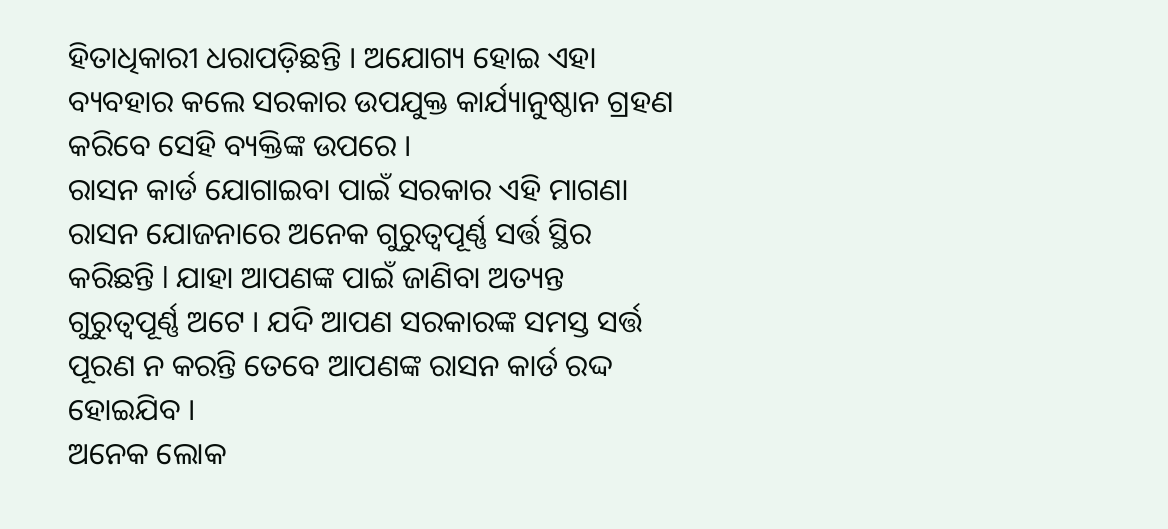ହିତାଧିକାରୀ ଧରାପଡ଼ିଛନ୍ତି । ଅଯୋଗ୍ୟ ହୋଇ ଏହା ବ୍ୟବହାର କଲେ ସରକାର ଉପଯୁକ୍ତ କାର୍ଯ୍ୟାନୁଷ୍ଠାନ ଗ୍ରହଣ କରିବେ ସେହି ବ୍ୟକ୍ତିଙ୍କ ଉପରେ ।
ରାସନ କାର୍ଡ ଯୋଗାଇବା ପାଇଁ ସରକାର ଏହି ମାଗଣା ରାସନ ଯୋଜନାରେ ଅନେକ ଗୁରୁତ୍ୱପୂର୍ଣ୍ଣ ସର୍ତ୍ତ ସ୍ଥିର କରିଛନ୍ତି l ଯାହା ଆପଣଙ୍କ ପାଇଁ ଜାଣିବା ଅତ୍ୟନ୍ତ ଗୁରୁତ୍ୱପୂର୍ଣ୍ଣ ଅଟେ । ଯଦି ଆପଣ ସରକାରଙ୍କ ସମସ୍ତ ସର୍ତ୍ତ ପୂରଣ ନ କରନ୍ତି ତେବେ ଆପଣଙ୍କ ରାସନ କାର୍ଡ ରଦ୍ଦ ହୋଇଯିବ ।
ଅନେକ ଲୋକ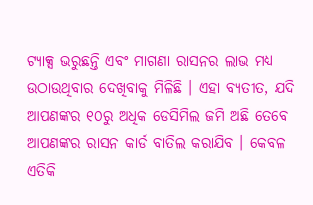ଟ୍ୟାକ୍ସ ଭରୁଛନ୍ତି ଏବଂ ମାଗଣା ରାସନର ଲାଭ ମଧ୍ୟ ଉଠାଉଥିବାର ଦେଖିବାକୁ ମିଳିଛି । ଏହା ବ୍ୟତୀତ, ଯଦି ଆପଣଙ୍କର ୧୦ରୁ ଅଧିକ ଡେସିମିଲ ଜମି ଅଛି ତେବେ ଆପଣଙ୍କର ରାସନ କାର୍ଡ ବାତିଲ କରାଯିବ । କେବଳ ଏତିକି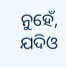ନୁହେଁ, ଯଦିଓ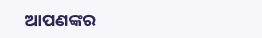ଆପଣଙ୍କର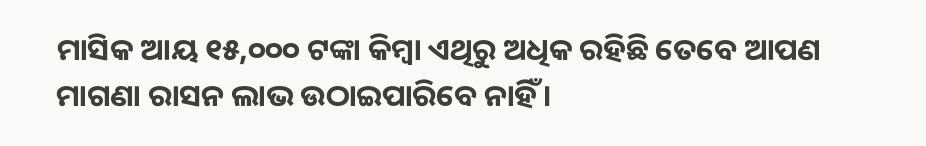ମାସିକ ଆୟ ୧୫,୦୦୦ ଟଙ୍କା କିମ୍ବା ଏଥିରୁ ଅଧିକ ରହିଛି ତେବେ ଆପଣ ମାଗଣା ରାସନ ଲାଭ ଉଠାଇପାରିବେ ନାହିଁ ।